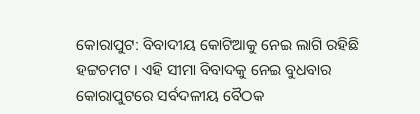କୋରାପୁଟ: ବିବାଦୀୟ କୋଟିଆକୁ ନେଇ ଲାଗି ରହିଛି ହଟ୍ଟଚମଟ । ଏହି ସୀମା ବିବାଦକୁ ନେଇ ବୁଧବାର କୋରାପୁଟରେ ସର୍ବଦଳୀୟ ବୈଠକ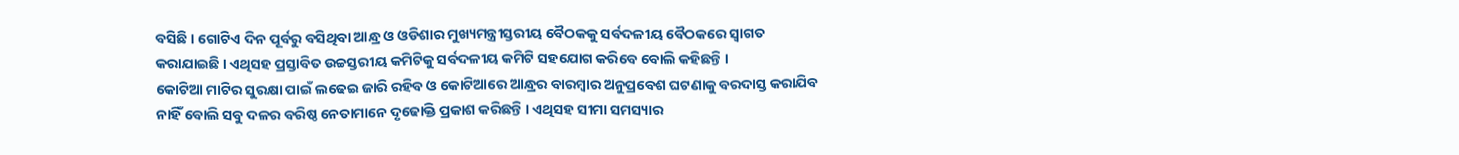ବସିଛି । ଗୋଟିଏ ଦିନ ପୂର୍ବରୁ ବସିଥିବା ଆନ୍ଧ୍ର ଓ ଓଡିଶାର ମୁଖ୍ୟମନ୍ତ୍ରୀସ୍ତରୀୟ ବୈଠକକୁ ସର୍ବଦଳୀୟ ବୈଠକରେ ସ୍ବାଗତ କରାଯାଇଛି । ଏଥିସହ ପ୍ରସ୍ତାବିତ ଉଚ୍ଚସ୍ତରୀୟ କମିଟିକୁ ସର୍ବଦଳୀୟ କମିଟି ସହଯୋଗ କରିବେ ବୋଲି କହିଛନ୍ତି ।
କୋଟିଆ ମାଟିର ସୁରକ୍ଷା ପାଇଁ ଲଢେଇ ଜାରି ରହିବ ଓ କୋଟିଆରେ ଆନ୍ଧ୍ରର ବାରମ୍ବାର ଅନୁପ୍ରବେଶ ଘଟଣାକୁ ବରଦାସ୍ତ କରାଯିବ ନାହିଁ ବୋଲି ସବୁ ଦଳର ବରିଷ୍ଠ ନେତାମାନେ ଦୃଢୋକ୍ତି ପ୍ରକାଶ କରିଛନ୍ତି । ଏଥିସହ ସୀମା ସମସ୍ୟାର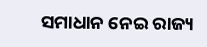ସମାଧାନ ନେଇ ରାଜ୍ୟ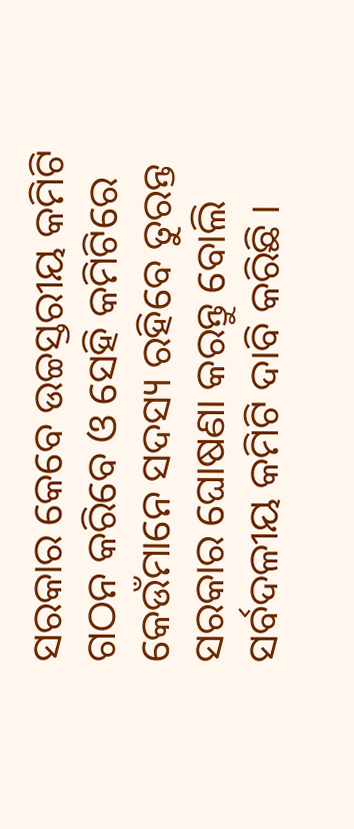ସରକାର କେବେ ଉଚ୍ଚସ୍ତରୀୟ କମିଟି ଗଠନ କରିବେ ଓ ସେହି କମିଟିରେ କେଉଁମାନେ ସଦସ୍ୟ ରହିବେ ତୁରନ୍ତ ସରକାର ଘୋଷଣା କରନ୍ତୁ ବୋଲି ସର୍ବଦଳୀୟ କମିଟି ଦାବି କରିଛି ।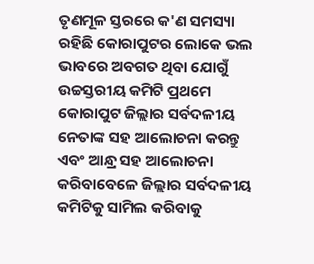ତୃଣମୂଳ ସ୍ତରରେ କ'ଣ ସମସ୍ୟା ରହିଛି କୋରାପୁଟର ଲୋକେ ଭଲ ଭାବରେ ଅବଗତ ଥିବା ଯୋଗୁଁ ଉଚ୍ଚସ୍ତରୀୟ କମିଟି ପ୍ରଥମେ କୋରାପୁଟ ଜିଲ୍ଲାର ସର୍ବଦଳୀୟ ନେତାଙ୍କ ସହ ଆଲୋଚନା କରନ୍ତୁ ଏବଂ ଆନ୍ଧ୍ର ସହ ଆଲୋଚନା କରିବାବେଳେ ଜିଲ୍ଲାର ସର୍ବଦଳୀୟ କମିଟିକୁ ସାମିଲ କରିବାକୁ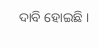ଦାବି ହୋଇଛି ।